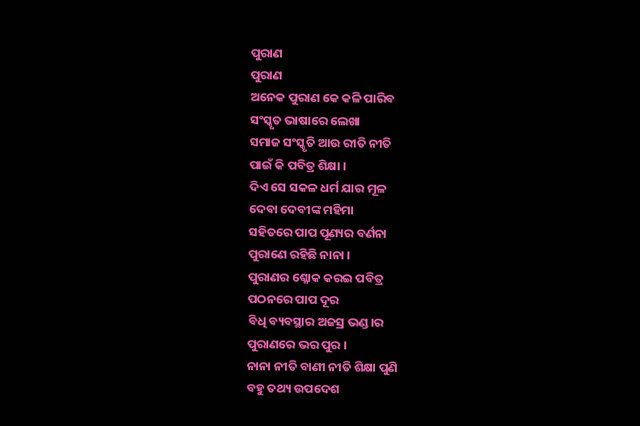ପୁରାଣ
ପୁରାଣ
ଅନେକ ପୁରାଣ କେ କଳି ପାରିବ
ସଂସ୍କୃତ ଭାଷାରେ ଲେଖା
ସମାଜ ସଂସ୍କୃତି ଆଉ ରୀତି ନୀତି
ପାଇଁ କି ପବିତ୍ର ଶିକ୍ଷା ।
ଦିଏ ସେ ସକଳ ଧର୍ମ ଯାର ମୂଳ
ଦେବା ଦେବୀଙ୍କ ମହିମା
ସହିତରେ ପାପ ପୂଣ୍ୟର ବର୍ଣନା
ପୁରାଣେ ରହିଛି ନାନା ।
ପୁରାଣର ଶ୍ଳୋକ କରଇ ପବିତ୍ର
ପଠନରେ ପାପ ଦୂର
ବିଧି ବ୍ୟବସ୍ଥାର ଅଜସ୍ର ଭଣ୍ଡ।ର
ପୁରାଣରେ ଭର ପୁର ।
ନାନା ନୀତି ବାଣୀ ନୀତି ଶିକ୍ଷା ପୁଣି
ବହୁ ତଥ୍ୟ ଉପଦେଶ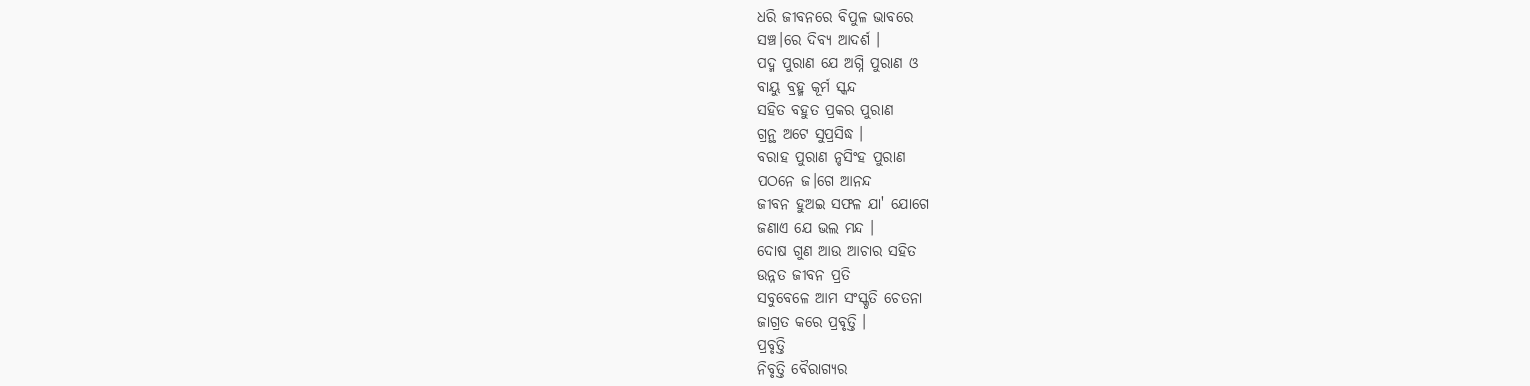ଧରି ଜୀବନରେ ବିପୁଳ ଭାବରେ
ସଞ୍ଚ।ରେ ଦିବ୍ୟ ଆଦର୍ଶ ।
ପଦ୍ମ ପୁରାଣ ଯେ ଅଗ୍ନି ପୁରାଣ ଓ
ବାୟୁ ବ୍ରହ୍ମ କୂର୍ମ ସ୍କନ୍ଦ
ସହିତ ବହୁତ ପ୍ରକର ପୁରାଣ
ଗ୍ରନ୍ଥ ଅଟେ ସୁପ୍ରସିଦ୍ଧ ।
ବରାହ ପୁରାଣ ନୃସିଂହ ପୁରାଣ
ପଠନେ ଜ।ଗେ ଆନନ୍ଦ
ଜୀବନ ହୁଅଇ ସଫଳ ଯା' ଯୋଗେ
ଜଣାଏ ଯେ ଭଲ ମନ୍ଦ ।
ଦୋଷ ଗୁଣ ଆଉ ଆଚାର ସହିତ
ଉନ୍ନତ ଜୀବନ ପ୍ରତି
ସବୁବେଳେ ଆମ ସଂସ୍କୃତି ଚେତନା
ଜାଗ୍ରତ କରେ ପ୍ରବୃତ୍ତି ।
ପ୍ରବୃତ୍ତି
ନିବୃତ୍ତି ବୈରାଗ୍ୟର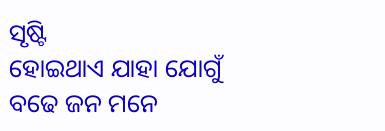ସୃଷ୍ଟି
ହୋଇଥାଏ ଯାହା ଯୋଗୁଁ
ବଢେ ଜନ ମନେ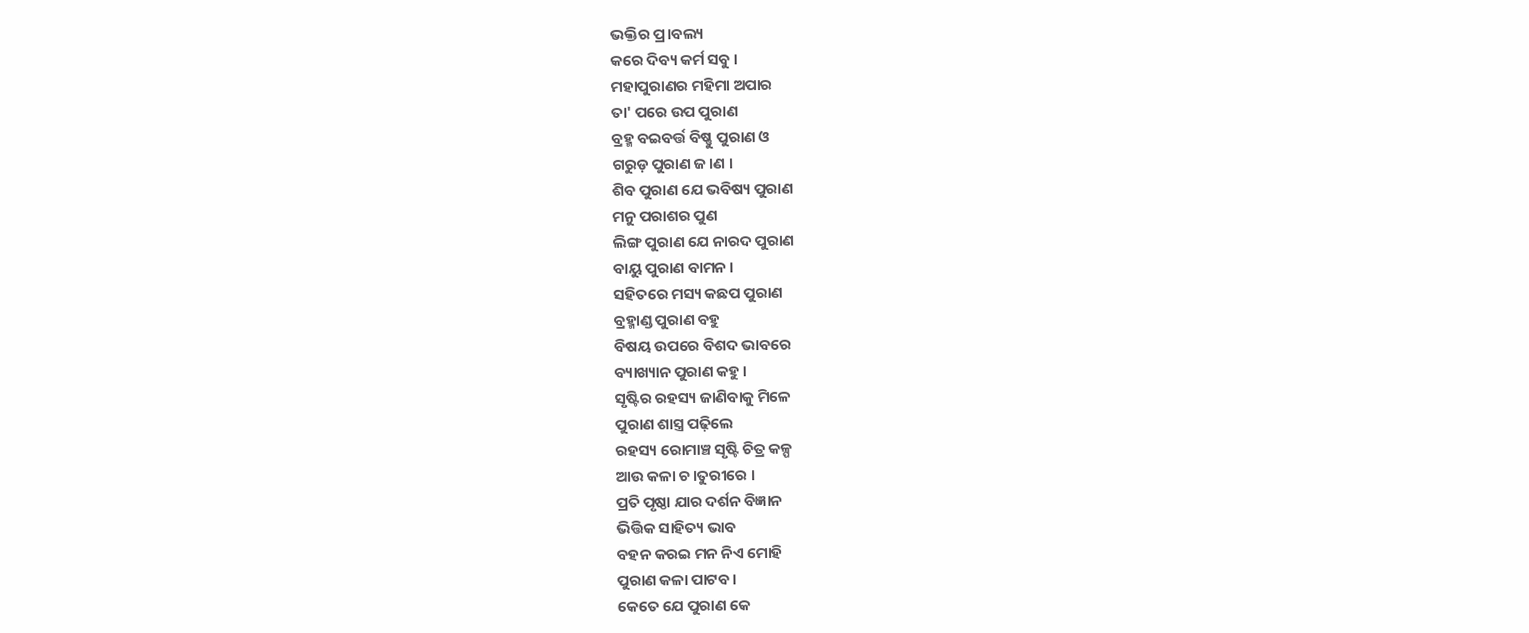ଭକ୍ତିର ପ୍ର।ବଲ୍ୟ
କରେ ଦିବ୍ୟ କର୍ମ ସବୁ ।
ମହାପୁରାଣର ମହିମା ଅପାର
ତା' ପରେ ଉପ ପୁରାଣ
ବ୍ରହ୍ମ ବଇବର୍ତ୍ତ ବିଷ୍ଣୁ ପୁରାଣ ଓ
ଗରୁଡ଼ ପୁରାଣ ଜ।ଣ ।
ଶିବ ପୁରାଣ ଯେ ଭବିଷ୍ୟ ପୁରାଣ
ମନୁ ପରାଶର ପୁଣ
ଲିଙ୍ଗ ପୁରାଣ ଯେ ନାରଦ ପୁରାଣ
ବାୟୁ ପୁରାଣ ବାମନ ।
ସହିତରେ ମସ୍ୟ କଛପ ପୁରାଣ
ବ୍ରହ୍ମାଣ୍ଡ ପୁରାଣ ବହୁ
ବିଷୟ ଉପରେ ବିଶଦ ଭାବରେ
ବ୍ୟାଖ୍ୟାନ ପୁରାଣ କହୁ ।
ସୃଷ୍ଟିର ରହସ୍ୟ ଜାଣିବାକୁ ମିଳେ
ପୁରାଣ ଶାସ୍ତ୍ର ପଢ଼ିଲେ
ରହସ୍ୟ ରୋମାଞ୍ଚ ସୃଷ୍ଟି ଚିତ୍ର କଳ୍ପ
ଆଉ କଳା ଚ।ତୁରୀରେ ।
ପ୍ରତି ପୃଷ୍ଠା ଯାର ଦର୍ଶନ ବିଜ୍ଞାନ
ଭିତ୍ତିକ ସାହିତ୍ୟ ଭାବ
ବହନ କରଇ ମନ ନିଏ ମୋହି
ପୁରାଣ କଳା ପାଟବ ।
କେତେ ଯେ ପୁରାଣ କେ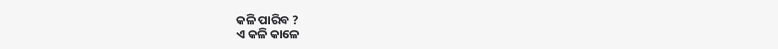କଳି ପାରିବ ?
ଏ କଳି କାଳେ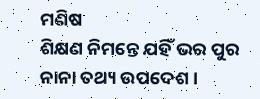ମଣିଷ
ଶିକ୍ଷଣ ନିମନ୍ତେ ଯହିଁ ଭର ପୁର
ନାନା ତଥ୍ୟ ଉପଦେଶ ।